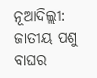ନୂଆଦିଲ୍ଲୀ: ଜାତୀୟ ପଶୁ ବାଘର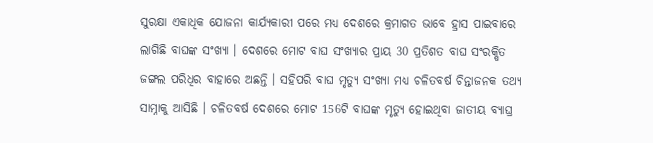ସୁରକ୍ଷା ଏକାଧିକ ଯୋଜନା କାର୍ଯ୍ୟକାରୀ ପରେ ମଧ୍ୟ ଦେଶରେ କ୍ରମାଗତ ଭାବେ ହ୍ରାସ ପାଇବାରେ ଲାଗିଛି ବାଘଙ୍କ ସଂଖ୍ୟା । ଦେଶରେ ମୋଟ ବାଘ ସଂଖ୍ୟାର ପ୍ରାୟ 30 ପ୍ରତିଶତ ବାଘ ସଂରକ୍ଷିତ ଜଙ୍ଗଲ ପରିଧିର ବାହାରେ ଅଛନ୍ତି । ସହିପରି ବାଘ ମୃତ୍ୟୁ ସଂଖ୍ୟା ମଧ୍ୟ ଚଳିତବର୍ଷ ଚିନ୍ତାଜନକ ତଥ୍ୟ ସାମ୍ନାକୁ ଆସିଛି । ଚଳିତବର୍ଷ ଦେଶରେ ମୋଟ 156ଟି ବାଘଙ୍କ ମୃତ୍ୟୁ ହୋଇଥିବା ଜାତୀୟ ବ୍ୟାଘ୍ର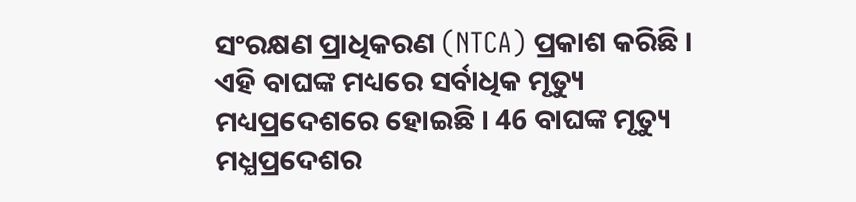ସଂରକ୍ଷଣ ପ୍ରାଧିକରଣ (NTCA) ପ୍ରକାଶ କରିଛି ।
ଏହି ବାଘଙ୍କ ମଧ୍ୟରେ ସର୍ବାଧିକ ମୃତ୍ୟୁ ମଧ୍ୟପ୍ରଦେଶରେ ହୋଇଛି । 46 ବାଘଙ୍କ ମୃତ୍ୟୁ ମଧ୍ଯପ୍ରଦେଶର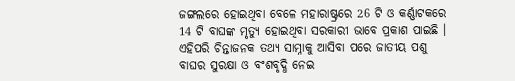ଜଙ୍ଗଲରେ ହୋଇଥିବା ବେଳେ ମହାରାଷ୍ଟ୍ରରେ 26 ଟି ଓ କର୍ଣ୍ଣାଟକରେ 14 ଟି ବାଘଙ୍କ ମୃତ୍ୟୁ ହୋଇଥିବା ସରକାରୀ ଭାବେ ପ୍ରକାଶ ପାଇଛି । ଏହିପରି ଚିନ୍ତାଜନକ ତଥ୍ୟ ସାମ୍ନାକୁ ଆସିବା ପରେ ଜାତୀୟ ପଶୁ ବାଘର ସୁରକ୍ଷା ଓ ବଂଶବୃଦ୍ଧି ନେଇ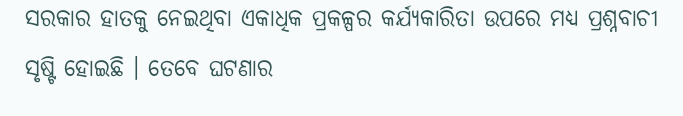ସରକାର ହାତକୁ ନେଇଥିବା ଏକାଧିକ ପ୍ରକଳ୍ପର କର୍ଯ୍ୟକାରିତା ଉପରେ ମଧ୍ୟ ପ୍ରଶ୍ନବାଚୀ ସୃଷ୍ଟି ହୋଇଛି । ତେବେ ଘଟଣାର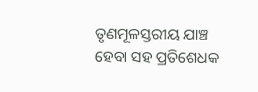ତୃଣମୂଳସ୍ତରୀୟ ଯାଞ୍ଚ ହେବା ସହ ପ୍ରତିଶେଧକ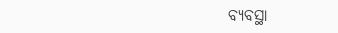ବ୍ଯବସ୍ଥା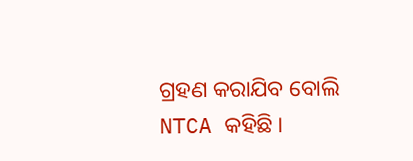ଗ୍ରହଣ କରାଯିବ ବୋଲି NTCA କହିଛି ।